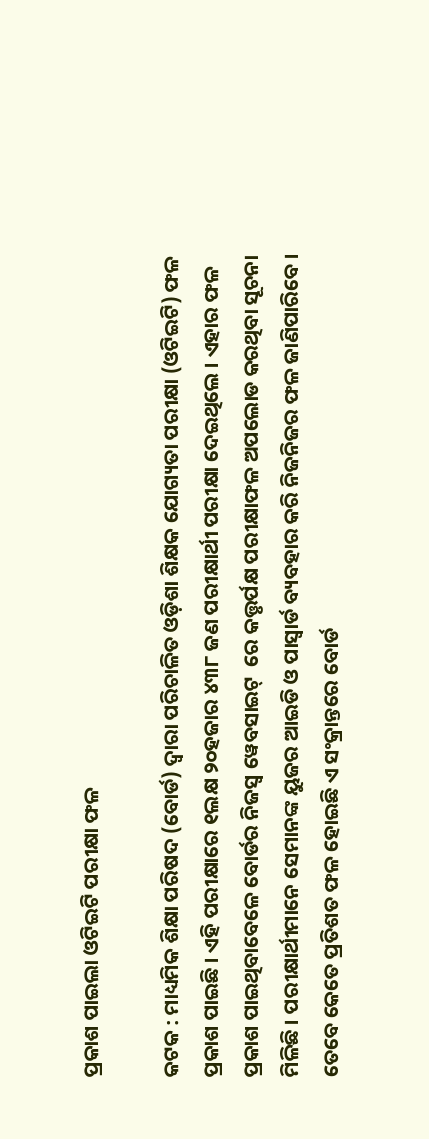ପ୍ରକାଶ ପାଇଲା ଓଟିଇଟି ପରୀକ୍ଷା ଫଳ

କଟକ : ମାଧ୍ୟମିକ ଶିକ୍ଷା ପରିଷଦ (ବୋର୍ଡ) ଦ୍ୱାରା ପରିଚାଳିତ ଓଡ଼ିଶା ଶିକ୍ଷକ ଯୋଗ୍ୟତା ପରୀକ୍ଷା (ଓଟିଇଟି) ଫଳ ପ୍ରକାଶ ପାଇଛି । ଏହି ପରୀକ୍ଷାରେ ୧ଲକ୍ଷ ୨୦ହଜାର ୪୩୮ ଜଣ ପରୀକ୍ଷାର୍ଥୀ ପରୀକ୍ଷା ଦେଇଥିଲେ । ଏହାର ଫଳ ପ୍ରକାଶ ପାଇଥିବାବେଳେ ବୋର୍ଡର ନିଜସ୍ୱ ୱେବସାଇଟ୍  ରେ କତ୍ତୃର୍ପକ୍ଷ ପରୀକ୍ଷାଫଳ ଅପଲୋଡ କରଥିବା ସୂଚନା ମିଳିଛି । ପରୀକ୍ଷାର୍ଥୀମାନେ ସେମାନଙ୍କ ୟୁଜର ଆଇଡି ଓ ପାସ୍ୱାର୍ଡ ବ୍ୟବହାର କରି ନିଜନିଜର ଫଳ ଜାଣିପାରିବେ । ତେବେ କେତେ ପ୍ରତିଶତ ଫଳ ହୋଇଛି ଏ ସଂକ୍ରାନ୍ତରେ ବୋର୍ଡ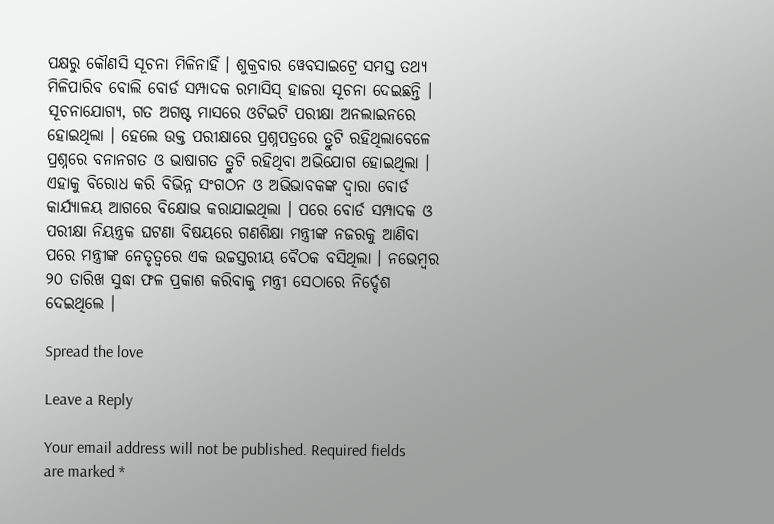ପକ୍ଷରୁ କୌଣସି ସୂଚନା ମିଳିନାହିଁ । ଶୁକ୍ରବାର ୱେବସାଇଟ୍ରେ ସମସ୍ତ ତଥ୍ୟ ମିଳିପାରିବ ବୋଲି ବୋର୍ଡ ସମ୍ପାଦକ ରମାସିସ୍ ହାଜରା ସୂଚନା ଦେଇଛନ୍ତି । ସୂଚନାଯୋଗ୍ୟ, ଗତ ଅଗଷ୍ଟ ମାସରେ ଓଟିଇଟି ପରୀକ୍ଷା ଅନଲାଇନରେ ହୋଇଥିଲା । ହେଲେ ଉକ୍ତ ପରୀକ୍ଷାରେ ପ୍ରଶ୍ନପତ୍ରରେ ତ୍ରୁଟି ରହିଥିଲାବେଳେ ପ୍ରଶ୍ନରେ ବନାନଗତ ଓ ଭାଷାଗତ ତ୍ରୁଟି ରହିଥିବା ଅଭିଯୋଗ ହୋଇଥିଲା । ଏହାକୁ ବିରୋଧ କରି ବିଭିନ୍ନ ସଂଗଠନ ଓ ଅଭିଭାବକଙ୍କ ଦ୍ୱାରା ବୋର୍ଡ କାର୍ଯ୍ୟାଳୟ ଆଗରେ ବିକ୍ଷୋଭ କରାଯାଇଥିଲା । ପରେ ବୋର୍ଡ ସମ୍ପାଦକ ଓ ପରୀକ୍ଷା ନିୟନ୍ତ୍ରକ ଘଟଣା ବିଷୟରେ ଗଣଶିକ୍ଷା ମନ୍ତ୍ରୀଙ୍କ ନଜରକୁ ଆଣିବା ପରେ ମନ୍ତ୍ରୀଙ୍କ ନେତୃତ୍ୱରେ ଏକ ଉଚ୍ଚସ୍ତରୀୟ ବୈଠକ ବସିଥିଲା । ନଭେମ୍ବର ୨୦ ତାରିଖ ସୁଦ୍ଧା ଫଳ ପ୍ରକାଶ କରିବାକୁ ମନ୍ତ୍ରୀ ସେଠାରେ ନିର୍ଦ୍ଦେଶ ଦେଇଥିଲେ ।

Spread the love

Leave a Reply

Your email address will not be published. Required fields are marked *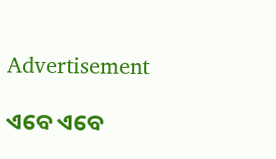Advertisement

ଏବେ ଏବେ